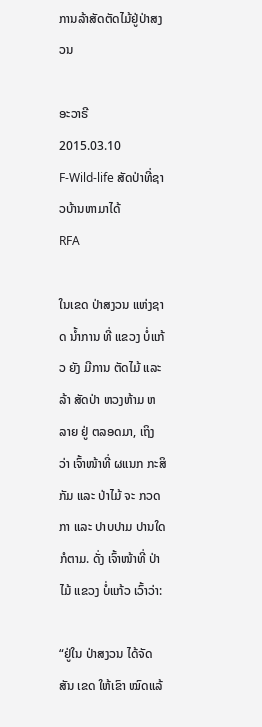ການລ້າສັດຕັດໄມ້ຢູ່ປ່າສງວນ

ອະວາຣີ
2015.03.10
F-Wild-life ສັດປ່າທີ່ຊາວບ້ານຫາມາໄດ້
RFA

ໃນເຂດ ປ່າສງວນ ແຫ່ງຊາດ ນ້ຳການ ທີ່ ແຂວງ ບໍ່ແກ້ວ ຍັງ ມີການ ຕັດໄມ້ ແລະ ລ້າ ສັດປ່າ ຫວງຫ້າມ ຫລາຍ ຢູ່ ຕລອດມາ, ເຖິງ ວ່າ ເຈົ້າໜ້າທີ່ ຜແນກ ກະສິກັມ ແລະ ປ່າໄມ້ ຈະ ກວດກາ ແລະ ປາບປາມ ປານໃດ ກໍຕາມ. ດັ່ງ ເຈົ້າໜ້າທີ່ ປ່າໄມ້ ແຂວງ ບໍ່ແກ້ວ ເວົ້າວ່າ:

“ຢູ່ໃນ ປ່າສງວນ ໄດ້ຈັດສັນ ເຂດ ໃຫ້ເຂົາ ໝົດແລ້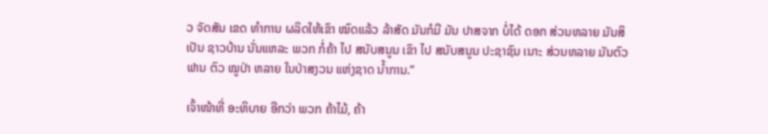ວ ຈັດສັນ ເຂດ ທຳການ ຜລິດໃຫ້ເຂົາ ໝົດແລ້ວ ລ້າສັດ ມັນກໍມີ ມັນ ປາສຈາກ ບໍ່ໄດ້ ດອກ ສ່ວນຫລາຍ ມັນສິ ເປັນ ຊາວບ້ານ ນັ່ນແຫລະ ພວກ ກໍ່ຄ້າ ໄປ ສນັບສນູນ ເຂົາ ໄປ ສນັບສນູນ ປະຊາຊົນ ເນາະ ສ່ວນຫລາຍ ມັນຕົວ ຟານ ຕົວ ໝູປ່າ ຫລາຍ ໃນປ່າສງວນ ແຫ່ງຊາດ ນ້ຳການ.”

ເຈົ້າໜ້າທີ່ ອະທິບາຍ ອີກວ່າ ພວກ ຄ້າໄມ້, ຄ້າ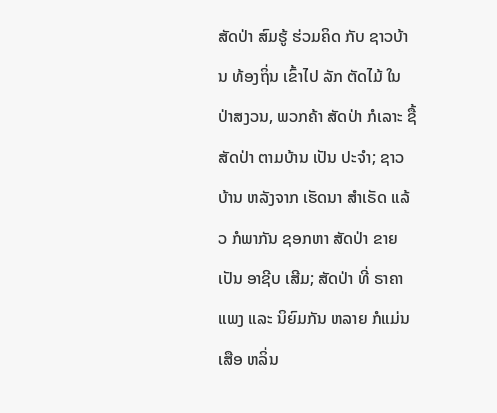ສັດປ່າ ສົມຮູ້ ຮ່ວມຄິດ ກັບ ຊາວບ້ານ ທ້ອງຖິ່ນ ເຂົ້າໄປ ລັກ ຕັດໄມ້ ໃນ ປ່າສງວນ, ພວກຄ້າ ສັດປ່າ ກໍເລາະ ຊື້ ສັດປ່າ ຕາມບ້ານ ເປັນ ປະຈຳ; ຊາວບ້ານ ຫລັງຈາກ ເຮັດນາ ສຳເຣັດ ແລ້ວ ກໍພາກັນ ຊອກຫາ ສັດປ່າ ຂາຍ ເປັນ ອາຊີບ ເສີມ; ສັດປ່າ ທີ່ ຣາຄາ ແພງ ແລະ ນິຍົມກັນ ຫລາຍ ກໍແມ່ນ ເສືອ ຫລິ່ນ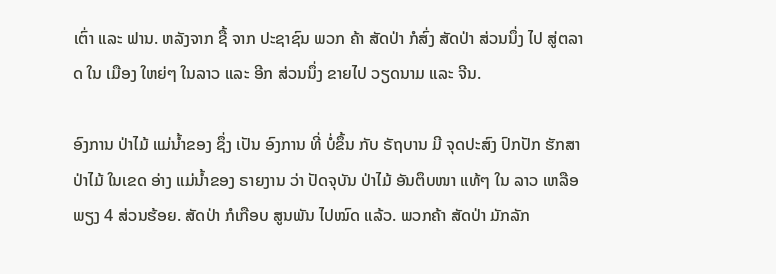ເຕົ່າ ແລະ ຟານ. ຫລັງຈາກ ຊື້ ຈາກ ປະຊາຊົນ ພວກ ຄ້າ ສັດປ່າ ກໍສົ່ງ ສັດປ່າ ສ່ວນນຶ່ງ ໄປ ສູ່ຕລາດ ໃນ ເມືອງ ໃຫຍ່ໆ ໃນລາວ ແລະ ອີກ ສ່ວນນຶ່ງ ຂາຍໄປ ວຽດນາມ ແລະ ຈີນ.

ອົງການ ປ່າໄມ້ ແມ່ນ້ຳຂອງ ຊຶ່ງ ເປັນ ອົງການ ທີ່ ບໍ່ຂຶ້ນ ກັບ ຣັຖບານ ມີ ຈຸດປະສົງ ປົກປັກ ຮັກສາ ປ່າໄມ້ ໃນເຂດ ອ່າງ ແມ່ນ້ຳຂອງ ຣາຍງານ ວ່າ ປັດຈຸບັນ ປ່າໄມ້ ອັນຕຶບໜາ ແທ້ໆ ໃນ ລາວ ເຫລືອພຽງ 4 ສ່ວນຮ້ອຍ. ສັດປ່າ ກໍເກືອບ ສູນພັນ ໄປໝົດ ແລ້ວ. ພວກຄ້າ ສັດປ່າ ມັກລັກ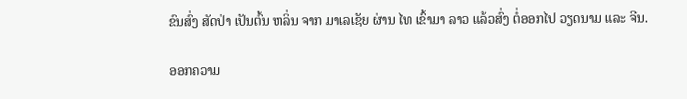ຂົນສົ່ງ ສັດປ່າ ເປັນຕົ້ນ ຫລິ່ນ ຈາກ ມາເລເຊັຍ ຜ່ານ ໄທ ເຂົ້າມາ ລາວ ແລ້ວສົ່ງ ຕໍ່ອອກໄປ ວຽດນາມ ແລະ ຈີນ.

ອອກຄວາມ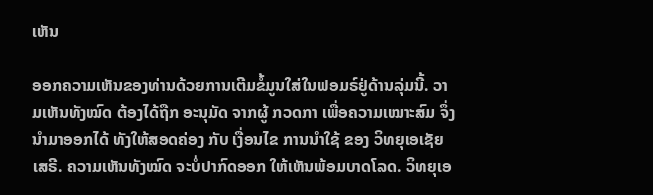ເຫັນ

ອອກຄວາມເຫັນຂອງທ່ານດ້ວຍການເຕີມຂໍ້ມູນໃສ່ໃນຟອມຣ໌ຢູ່ດ້ານລຸ່ມນີ້. ວາມເຫັນທັງໝົດ ຕ້ອງໄດ້ຖືກ ອະນຸມັດ ຈາກຜູ້ ກວດກາ ເພື່ອຄວາມເໝາະສົມ ຈຶ່ງນໍາມາອອກໄດ້ ທັງໃຫ້ສອດຄ່ອງ ກັບ ເງື່ອນໄຂ ການນຳໃຊ້ ຂອງ ວິທຍຸເອເຊັຍເສຣີ. ຄວາມເຫັນທັງໝົດ ຈະບໍ່ປາກົດອອກ ໃຫ້ເຫັນພ້ອມບາດໂລດ. ວິທຍຸເອ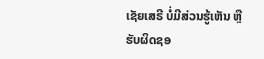ເຊັຍເສຣີ ບໍ່ມີສ່ວນຮູ້ເຫັນ ຫຼືຮັບຜິດຊອ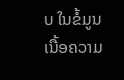ບ ໃນຂໍ້ມູນເນື້ອຄວາມ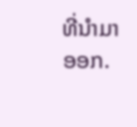ທີ່ນໍາມາອອກ.